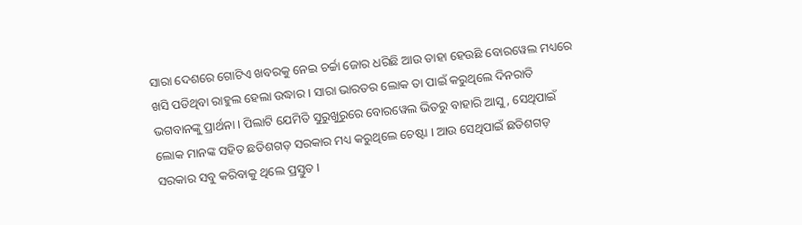ସାରା ଦେଶରେ ଗୋଟିଏ ଖବରକୁ ନେଇ ଚର୍ଚ୍ଚା ଜୋର ଧରିଛି ଆଉ ତାହା ହେଉଛି ବୋରୱେଲ ମଧ୍ୟରେ ଖସି ପଡିଥିବା ରାହୁଲ ହେଲା ଉଦ୍ଧାର । ସାରା ଭାରତର ଲୋକ ତା ପାଇଁ କରୁଥିଲେ ଦିନରାତି ଭଗବାନଙ୍କୁ ପ୍ରାର୍ଥନା । ପିଲାଟି ଯେମିତି ସୁରୁଖୁରୁରେ ବୋରୱେଲ ଭିତରୁ ବାହାରି ଆସୁ , ସେଥିପାଇଁ ଲୋକ ମାନଙ୍କ ସହିତ ଛତିଶଗଡ଼ ସରକାର ମଧ୍ୟ କରୁଥିଲେ ଚେଷ୍ଟା । ଆଉ ସେଥିପାଇଁ ଛତିଶଗଡ଼ ସରକାର ସବୁ କରିବାକୁ ଥିଲେ ପ୍ରସ୍ତୁତ ।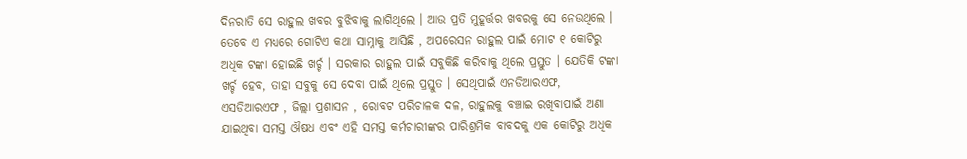ଦିନରାତି ସେ ରାହୁଲ ଖବର ବୁଝିବାକୁ ଲାଗିଥିଲେ । ଆଉ ପ୍ରତି ମୁହୂର୍ତ୍ତର ଖବରକୁ ସେ ନେଉଥିଲେ । ତେବେ ଏ ମଧ୍ୟରେ ଗୋଟିଏ କଥା ସାମ୍ନାକୁ ଆସିଛି , ଅପରେସନ ରାହୁଲ ପାଇଁ ମୋଟ ୧ କୋଟିରୁ ଅଧିକ ଟଙ୍କା ହୋଇଛି ଖର୍ଚ୍ଚ । ସରକାର ରାହୁଲ ପାଇଁ ସବୁକିଛି କରିବାକୁ ଥିଲେ ପ୍ରସ୍ତୁତ । ଯେତିକି ଟଙ୍କା ଖର୍ଚ୍ଚ ହେବ, ତାହା ସବୁକୁ ସେ ଦେବା ପାଇଁ ଥିଲେ ପ୍ରସ୍ତୁତ । ସେଥିପାଇଁ ଏନଡିଆରଏଫ, ଏସଡିଆରଏଫ , ଜିଲ୍ଲା ପ୍ରଶାସନ , ରୋବଟ ପରିଚାଳକ ଦଳ, ରାହୁଲକୁ ବଞ୍ଚାଇ ରଖିବାପାଇଁ ଅଣା ଯାଇଥିବା ସମସ୍ତ ଔଷଧ ଏବଂ ଏହି ସମସ୍ତ କର୍ମଚାରୀଙ୍କର ପାରିଶ୍ରମିକ ବାବଦକୁ ଏକ କୋଟିରୁ ଅଧିକ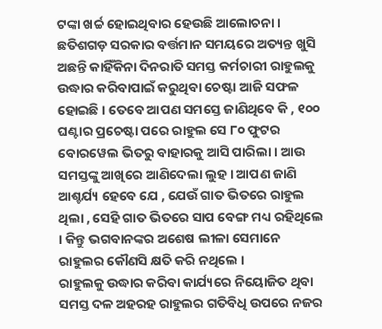ଟଙ୍କା ଖର୍ଚ୍ଚ ହୋଇଥିବାର ହେଉଛି ଆଲୋଚନା ।
ଛତିଶଗଡ଼ ସରକାର ବର୍ତ୍ତମାନ ସମୟରେ ଅତ୍ୟନ୍ତ ଖୁସି ଅଛନ୍ତି କାହିଁକିନା ଦିନରାତି ସମସ୍ତ କର୍ମଚାରୀ ରାହୁଲକୁ ଉଦ୍ଧାର କରିବାପାଇଁ କରୁଥିବା ଚେଷ୍ଟା ଆଜି ସଫଳ ହୋଇଛି । ତେବେ ଆପଣ ସମସ୍ତେ ଜାଣିଥିବେ କି , ୧୦୦ ଘଣ୍ଟାର ପ୍ରଚେଷ୍ଟା ପରେ ରାହୁଲ ସେ ୮୦ ଫୁଟର ବୋରୱେଲ ଭିତରୁ ବାହାରକୁ ଆସି ପାରିଲା । ଆଉ ସମସ୍ତଙ୍କୁ ଆଖିରେ ଆଣିଦେଲା ଲୁହ । ଆପଣ ଜାଣି ଆଶ୍ଚର୍ଯ୍ୟ ହେବେ ଯେ , ଯେଉଁ ଗାତ ଭିତରେ ରାହୁଲ ଥିଲା , ସେହି ଗାତ ଭିତରେ ସାପ ବେଙ୍ଗ ମଧ୍ୟ ରହିଥିଲେ । କିନ୍ତୁ ଭଗବାନଙ୍କର ଅଶେଷ ଲୀଳା ସେମାନେ ରାହୁଲର କୌଣସି କ୍ଷତି କରି ନଥିଲେ ।
ରାହୁଲକୁ ଉଦ୍ଧାର କରିବା କାର୍ଯ୍ୟରେ ନିୟୋଜିତ ଥିବା ସମସ୍ତ ଦଳ ଅହରହ ରାହୁଲର ଗତିବିଧି ଉପରେ ନଜର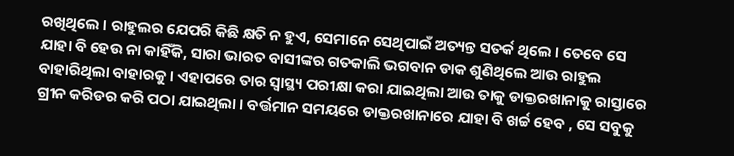ରଖିଥିଲେ । ରାହୁଲର ଯେପରି କିଛି କ୍ଷତି ନ ହୁଏ, ସେମାନେ ସେଥିପାଇଁ ଅତ୍ୟନ୍ତ ସତର୍କ ଥିଲେ । ତେବେ ସେ ଯାହା ବି ହେଉ ନା କାହିଁକି, ସାରା ଭାରତ ବାସୀଙ୍କର ଗତକାଲି ଭଗବାନ ଡାକ ଶୁଣିଥିଲେ ଆଉ ରାହୁଲ ବାହାରିଥିଲା ବାହାରକୁ । ଏହାପରେ ତାର ସ୍ୱାସ୍ଥ୍ୟ ପରୀକ୍ଷା କରା ଯାଇଥିଲା ଆଉ ତାକୁ ଡାକ୍ତରଖାନାକୁ ରାସ୍ତାରେ ଗ୍ରୀନ କରିଡର କରି ପଠା ଯାଇଥିଲା । ବର୍ତ୍ତମାନ ସମୟରେ ଡାକ୍ତରଖାନାରେ ଯାହା ବି ଖର୍ଚ୍ଚ ହେବ , ସେ ସବୁକୁ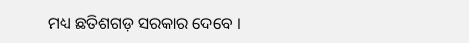ମଧ୍ୟ ଛତିଶଗଡ଼ ସରକାର ଦେବେ ।